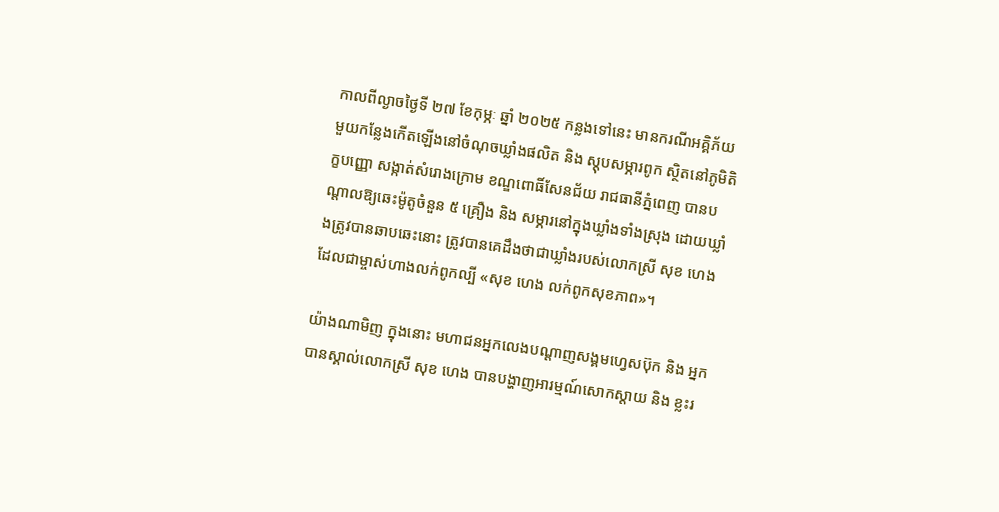កាលពីល្ងាចថ្ងៃទី ២៧ ខែកុម្ភៈ ឆ្នាំ ២០២៥ កន្លងទៅនេះ មានករណីអគ្គិភ័យមួយកន្លែងកើតឡើងនៅចំណុចឃ្លាំងផលិត និង ស្តុបសម្ភារពូក ស្ថិតនៅភូមិតិក្ខបញ្ញោ សង្កាត់សំរោងក្រោម ខណ្ឌពោធិ៍សែនជ័យ រាជធានីភ្នំពេញ បានបណ្តាលឱ្យឆេះម៉ូតូចំនួន ៥ គ្រឿង និង សម្ភារនៅក្នុងឃ្លាំងទាំងស្រុង ដោយឃ្លាំងត្រូវបានឆាបឆេះនោះ ត្រូវបានគេដឹងថាជាឃ្លាំងរបស់លោកស្រី សុខ ហេង ដែលជាម្ចាស់ហាងលក់ពូកល្បី «សុខ ហេង លក់ពូកសុខភាព»។

យ៉ាងណាមិញ ក្នុងនោះ មហាជនអ្នកលេងបណ្តាញសង្គមហ្វេសប៊ុក និង អ្នកបានស្គាល់លោកស្រី សុខ ហេង បានបង្ហាញអារម្មណ៍សោកស្តាយ និង ខ្លះរ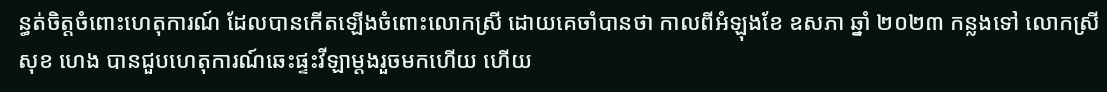ន្ធត់ចិត្តចំពោះហេតុការណ៍ ដែលបានកើតឡើងចំពោះលោកស្រី ដោយគេចាំបានថា កាលពីអំឡុងខែ ឧសភា ឆ្នាំ ២០២៣ កន្លងទៅ លោកស្រី សុខ ហេង បានជួបហេតុការណ៍ឆេះផ្ទះវីឡាម្តងរួចមកហើយ ហើយ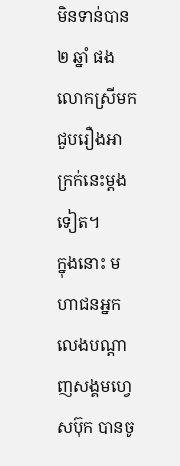មិនទាន់បាន ២ ឆ្នាំ ផង លោកស្រីមកជួបរឿងអាក្រក់នេះម្តងទៀត។
ក្នុងនោះ មហាជនអ្នកលេងបណ្តាញសង្គមហ្វេសប៊ុក បានចូ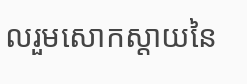លរួមសោកស្តាយនៃ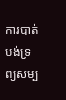ការបាត់បង់ទ្រព្យសម្ប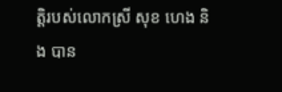ត្តិរបស់លោកស្រី សុខ ហេង និង បាន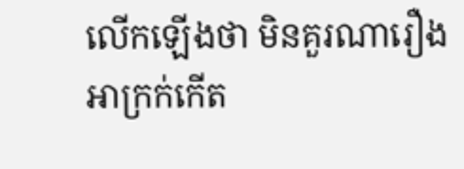លើកឡើងថា មិនគួរណារឿងអាក្រក់កើត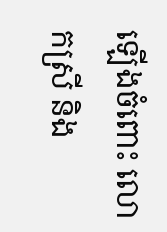ឡើងចំពោះ លោកស្រី និង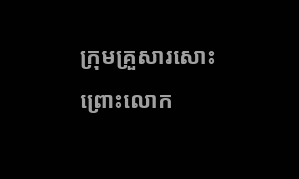ក្រុមគ្រួសារសោះ ព្រោះលោក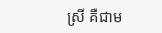ស្រី គឺជាម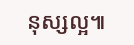នុស្សល្អ៕